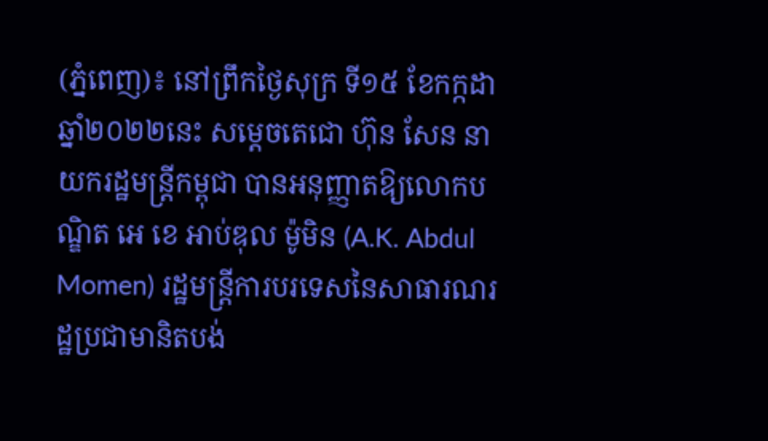(ភ្នំពេញ)៖ នៅព្រឹកថ្ងៃសុក្រ ទី១៥ ខែកក្កដា ឆ្នាំ២០២២នេះ សម្តេចតេជោ ហ៊ុន សែន នាយករដ្ឋមន្ត្រីកម្ពុជា បានអនុញ្ញាតឱ្យលោកបណ្ឌិត អេ ខេ អាប់ឌុល ម៉ូមិន (A.K. Abdul Momen) រដ្ឋមន្ត្រីការបរទេសនៃសាធារណរដ្ឋប្រជាមានិតបង់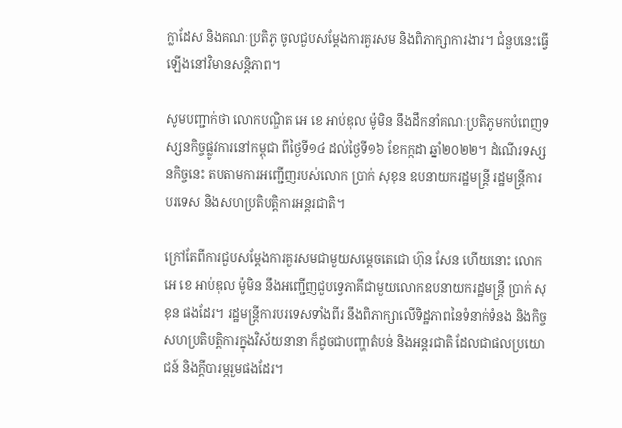ក្លាដែស និងគណៈប្រតិភូ ចូលជួបសម្តែងការគួរសម និងពិភាក្សាការងារ។ ជំនួបនេះធ្វើឡើងនៅវិមានសន្តិភាព។

សូមបញ្ជាក់ថា លោកបណ្ឌិត អេ ខេ អាប់ឌុល ម៉ូមិន នឹងដឹកនាំគណៈប្រតិភូមកបំពេញទស្សនកិច្ចផ្លូវការនៅកម្ពុជា ពីថ្ងៃទី១៤ ដល់ថ្ងៃទី១៦ ខែកក្កដា ឆ្នាំ២០២២។ ដំណើរទស្សនកិច្ចនេះ តបតាមការអញ្ជើញរបស់លោក ប្រាក់ សុខុន ឧបនាយករដ្ឋមន្ត្រី រដ្ឋមន្ត្រីការបរទេស និងសហប្រតិបត្តិការអន្តរជាតិ។

ក្រៅតែពីការជួបសម្តែងការគួរសមជាមួយសម្តេចតេជោ ហ៊ុន សែន ហើយនោះ លោក អេ ខេ អាប់ឌុល ម៉ូមិន នឹងអញ្ជើញជួបទ្វេភាគីជាមួយលោកឧបនាយករដ្ឋមន្ត្រី ប្រាក់ សុខុន ផងដែរ។ រដ្ឋមន្ត្រីការបរទេសទាំងពីរ នឹងពិភាក្សាលើទិដ្ឋភាពនៃទំនាក់ទំនង និងកិច្ចសហប្រតិបត្តិការក្នុងវិស័យនានា ក៏ដូចជាបញ្ហាតំបន់ និងអន្តរជាតិ ដែលជាផលប្រយោជន៍ និងក្តីបារម្ភរួមផងដែរ។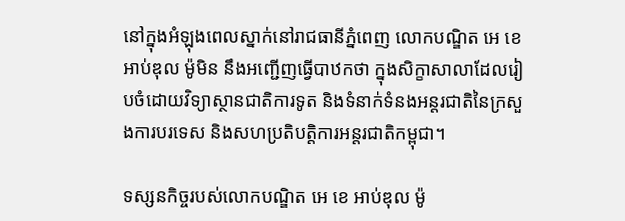នៅក្នុងអំឡុងពេលស្នាក់នៅរាជធានីភ្នំពេញ លោកបណ្ឌិត អេ ខេ អាប់ឌុល ម៉ូមិន នឹងអញ្ជើញធ្វើបាឋកថា ក្នុងសិក្ខាសាលាដែលរៀបចំដោយវិទ្យាស្ថានជាតិការទូត និងទំនាក់ទំនងអន្តរជាតិនៃក្រសួងការបរទេស និងសហប្រតិបត្តិការអន្តរជាតិកម្ពុជា។

ទស្សនកិច្ចរបស់លោកបណ្ឌិត អេ ខេ អាប់ឌុល ម៉ូ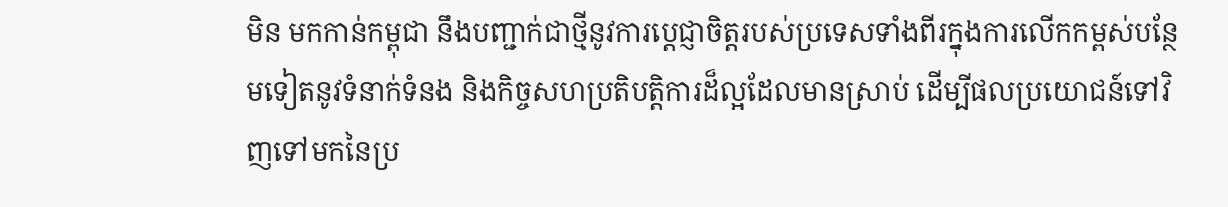មិន មកកាន់កម្ពុជា នឹងបញ្ជាក់ជាថ្មីនូវការប្តេជ្ញាចិត្តរបស់ប្រទេសទាំងពីរក្នុងការលើកកម្ពស់បន្ថែមទៀតនូវទំនាក់ទំនង និងកិច្ចសហប្រតិបត្តិការដ៏ល្អដែលមានស្រាប់ ដើម្បីផលប្រយោជន៍ទៅវិញទៅមកនៃប្រ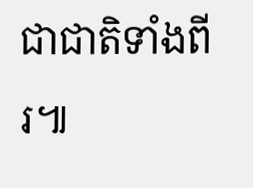ជាជាតិទាំងពីរ៕